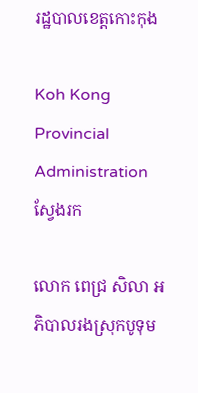រដ្ឋបាលខេត្តកោះកុង

Koh Kong Provincial Administration
ស្វែងរក

លោក ពេជ្រ សិលា អភិបាលរងស្រុកបូទុម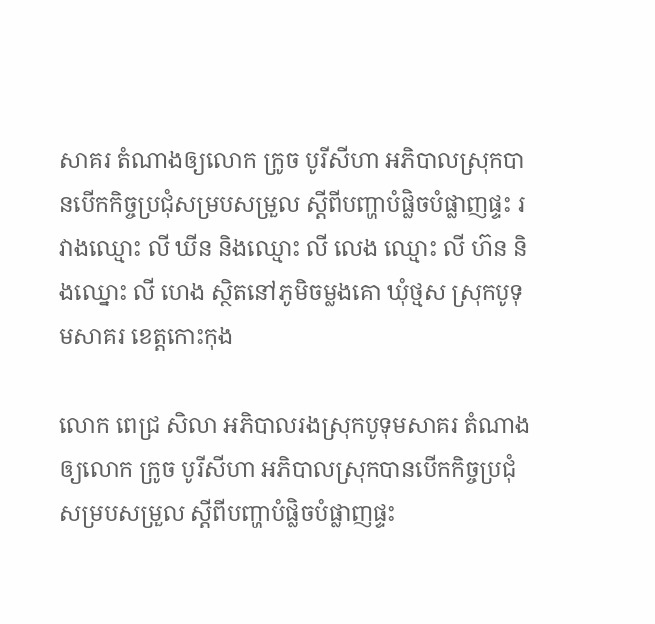សាគរ តំណាងឲ្យលោក ក្រូច បូរីសីហា អភិបាលស្រុកបានបើកកិច្ចប្រជុំសម្របសម្រួល ស្តីពីបញ្ហាបំផ្លិចបំផ្លាញផ្ទះ រវាងឈ្មោះ លី ឃីន និងឈ្មោះ លី លេង ឈ្មោះ លី ហ៊ន និងឈ្នោះ លី ហេង ស្ថិតនៅភូមិចម្លងគោ ឃុំថ្មស ស្រុកបូទុមសាគរ ខេត្តកោះកុង

លោក ពេជ្រ សិលា អភិបាលរងស្រុកបូទុមសាគរ តំណាងឲ្យលោក ក្រូច បូរីសីហា អភិបាលស្រុកបានបើកកិច្ចប្រជុំសម្របសម្រួល ស្តីពីបញ្ហាបំផ្លិចបំផ្លាញផ្ទះ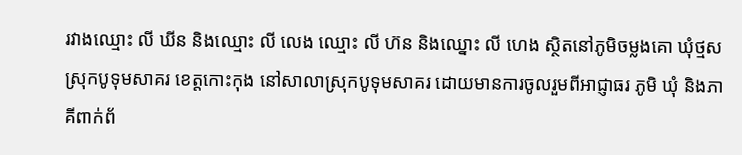រវាងឈ្មោះ លី ឃីន និងឈ្មោះ លី លេង ឈ្មោះ លី ហ៊ន និងឈ្នោះ លី ហេង ស្ថិតនៅភូមិចម្លងគោ ឃុំថ្មស ស្រុកបូទុមសាគរ ខេត្តកោះកុង នៅសាលាស្រុកបូទុមសាគរ ដោយមានការចូលរួមពីអាជ្ញាធរ ភូមិ ឃុំ និងភាគីពាក់ព័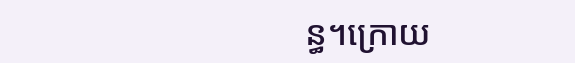ន្ធ។ក្រោយ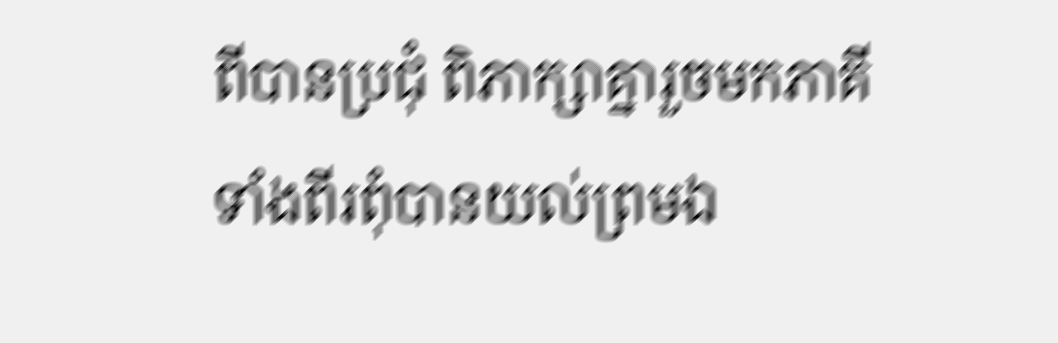ពីបានប្រជុំ ពិភាក្សាគ្នារួចមកភាគីទាំងពីរពុំបានយល់ព្រមឯ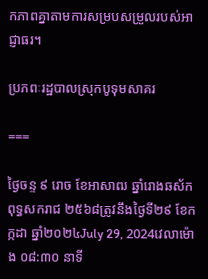កភាពគ្នាតាមការសម្របសម្រួលរបស់អាជ្ញាធរ។

ប្រភពៈរដ្ឋបាលស្រុកបូទុមសាគរ

===

ថ្ងៃចន្ទ ៩ រោច ខែអាសាឍ ឆ្នាំរោងឆស័ក ពុទ្ធសករាជ ២៥៦៨ត្រូវនឹងថ្ងៃទី២៩ ខែកក្កដា ឆ្នាំ២០២៤July 29, 2024វេលាម៉ោង ០៨:៣០ នាទី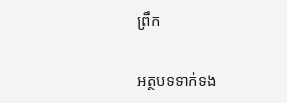ព្រឹក

អត្ថបទទាក់ទង